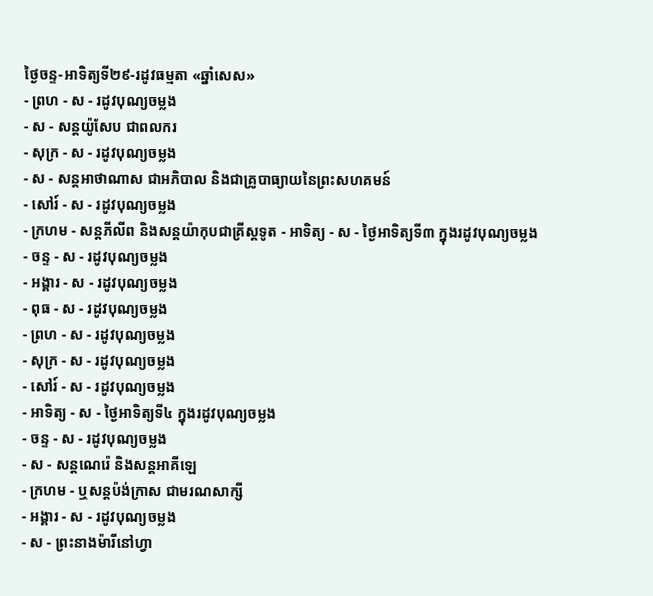ថ្ងៃចន្ទ-អាទិត្យទី២៩-រដូវធម្មតា «ឆ្នាំសេស»
- ព្រហ - ស - រដូវបុណ្យចម្លង
- ស - សន្ដយ៉ូសែប ជាពលករ
- សុក្រ - ស - រដូវបុណ្យចម្លង
- ស - សន្ដអាថាណាស ជាអភិបាល និងជាគ្រូបាធ្យាយនៃព្រះសហគមន៍
- សៅរ៍ - ស - រដូវបុណ្យចម្លង
- ក្រហម - សន្ដភីលីព និងសន្ដយ៉ាកុបជាគ្រីស្ដទូត - អាទិត្យ - ស - ថ្ងៃអាទិត្យទី៣ ក្នុងរដូវបុណ្យចម្លង
- ចន្ទ - ស - រដូវបុណ្យចម្លង
- អង្គារ - ស - រដូវបុណ្យចម្លង
- ពុធ - ស - រដូវបុណ្យចម្លង
- ព្រហ - ស - រដូវបុណ្យចម្លង
- សុក្រ - ស - រដូវបុណ្យចម្លង
- សៅរ៍ - ស - រដូវបុណ្យចម្លង
- អាទិត្យ - ស - ថ្ងៃអាទិត្យទី៤ ក្នុងរដូវបុណ្យចម្លង
- ចន្ទ - ស - រដូវបុណ្យចម្លង
- ស - សន្ដណេរ៉េ និងសន្ដអាគីឡេ
- ក្រហម - ឬសន្ដប៉ង់ក្រាស ជាមរណសាក្សី
- អង្គារ - ស - រដូវបុណ្យចម្លង
- ស - ព្រះនាងម៉ារីនៅហ្វា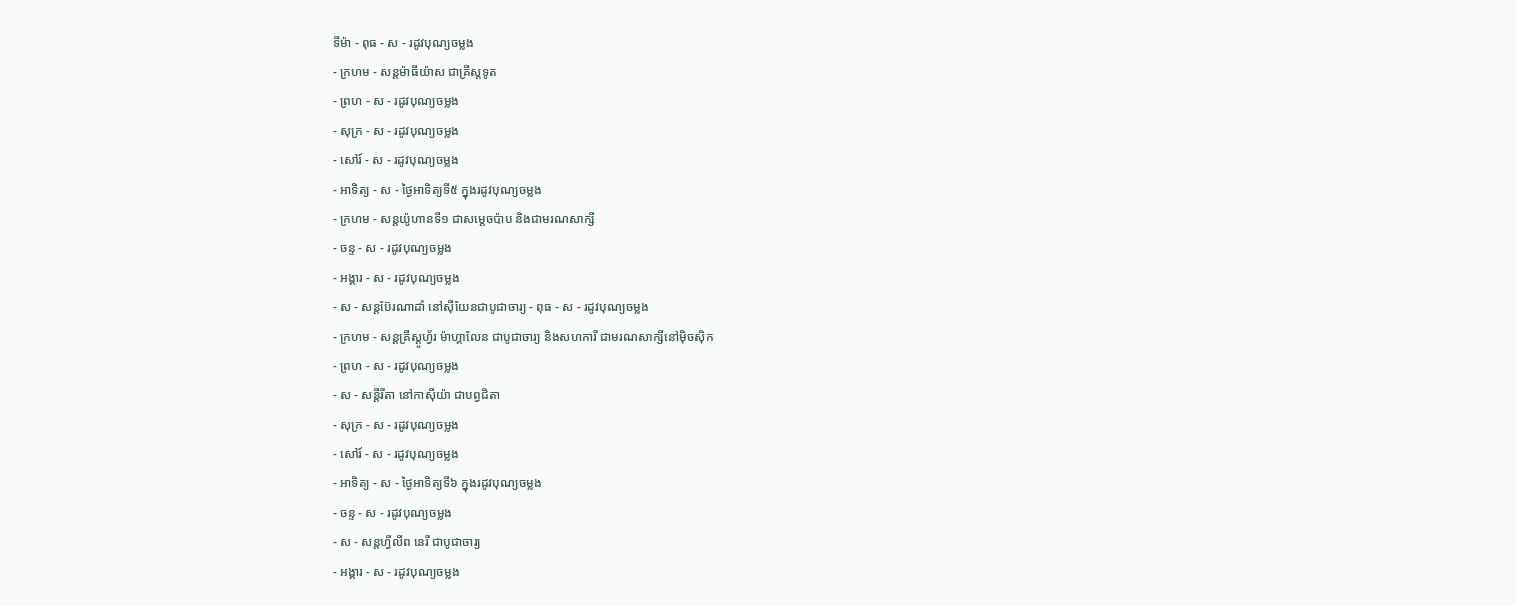ទីម៉ា - ពុធ - ស - រដូវបុណ្យចម្លង
- ក្រហម - សន្ដម៉ាធីយ៉ាស ជាគ្រីស្ដទូត
- ព្រហ - ស - រដូវបុណ្យចម្លង
- សុក្រ - ស - រដូវបុណ្យចម្លង
- សៅរ៍ - ស - រដូវបុណ្យចម្លង
- អាទិត្យ - ស - ថ្ងៃអាទិត្យទី៥ ក្នុងរដូវបុណ្យចម្លង
- ក្រហម - សន្ដយ៉ូហានទី១ ជាសម្ដេចប៉ាប និងជាមរណសាក្សី
- ចន្ទ - ស - រដូវបុណ្យចម្លង
- អង្គារ - ស - រដូវបុណ្យចម្លង
- ស - សន្ដប៊ែរណាដាំ នៅស៊ីយែនជាបូជាចារ្យ - ពុធ - ស - រដូវបុណ្យចម្លង
- ក្រហម - សន្ដគ្រីស្ដូហ្វ័រ ម៉ាហ្គាលែន ជាបូជាចារ្យ និងសហការី ជាមរណសាក្សីនៅម៉ិចស៊ិក
- ព្រហ - ស - រដូវបុណ្យចម្លង
- ស - សន្ដីរីតា នៅកាស៊ីយ៉ា ជាបព្វជិតា
- សុក្រ - ស - រដូវបុណ្យចម្លង
- សៅរ៍ - ស - រដូវបុណ្យចម្លង
- អាទិត្យ - ស - ថ្ងៃអាទិត្យទី៦ ក្នុងរដូវបុណ្យចម្លង
- ចន្ទ - ស - រដូវបុណ្យចម្លង
- ស - សន្ដហ្វីលីព នេរី ជាបូជាចារ្យ
- អង្គារ - ស - រដូវបុណ្យចម្លង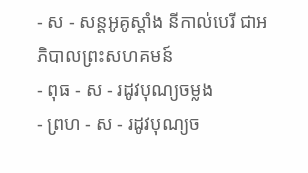- ស - សន្ដអូគូស្ដាំង នីកាល់បេរី ជាអភិបាលព្រះសហគមន៍
- ពុធ - ស - រដូវបុណ្យចម្លង
- ព្រហ - ស - រដូវបុណ្យច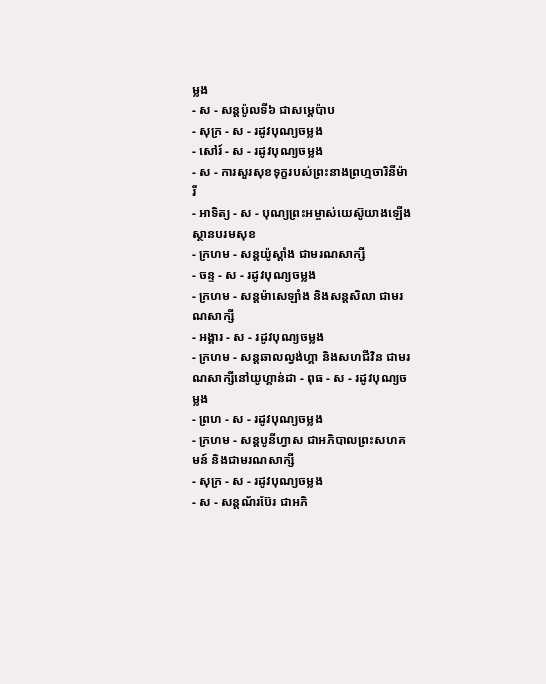ម្លង
- ស - សន្ដប៉ូលទី៦ ជាសម្ដេប៉ាប
- សុក្រ - ស - រដូវបុណ្យចម្លង
- សៅរ៍ - ស - រដូវបុណ្យចម្លង
- ស - ការសួរសុខទុក្ខរបស់ព្រះនាងព្រហ្មចារិនីម៉ារី
- អាទិត្យ - ស - បុណ្យព្រះអម្ចាស់យេស៊ូយាងឡើងស្ថានបរមសុខ
- ក្រហម - សន្ដយ៉ូស្ដាំង ជាមរណសាក្សី
- ចន្ទ - ស - រដូវបុណ្យចម្លង
- ក្រហម - សន្ដម៉ាសេឡាំង និងសន្ដសិលា ជាមរណសាក្សី
- អង្គារ - ស - រដូវបុណ្យចម្លង
- ក្រហម - សន្ដឆាលល្វង់ហ្គា និងសហជីវិន ជាមរណសាក្សីនៅយូហ្គាន់ដា - ពុធ - ស - រដូវបុណ្យចម្លង
- ព្រហ - ស - រដូវបុណ្យចម្លង
- ក្រហម - សន្ដបូនីហ្វាស ជាអភិបាលព្រះសហគមន៍ និងជាមរណសាក្សី
- សុក្រ - ស - រដូវបុណ្យចម្លង
- ស - សន្ដណ័រប៊ែរ ជាអភិ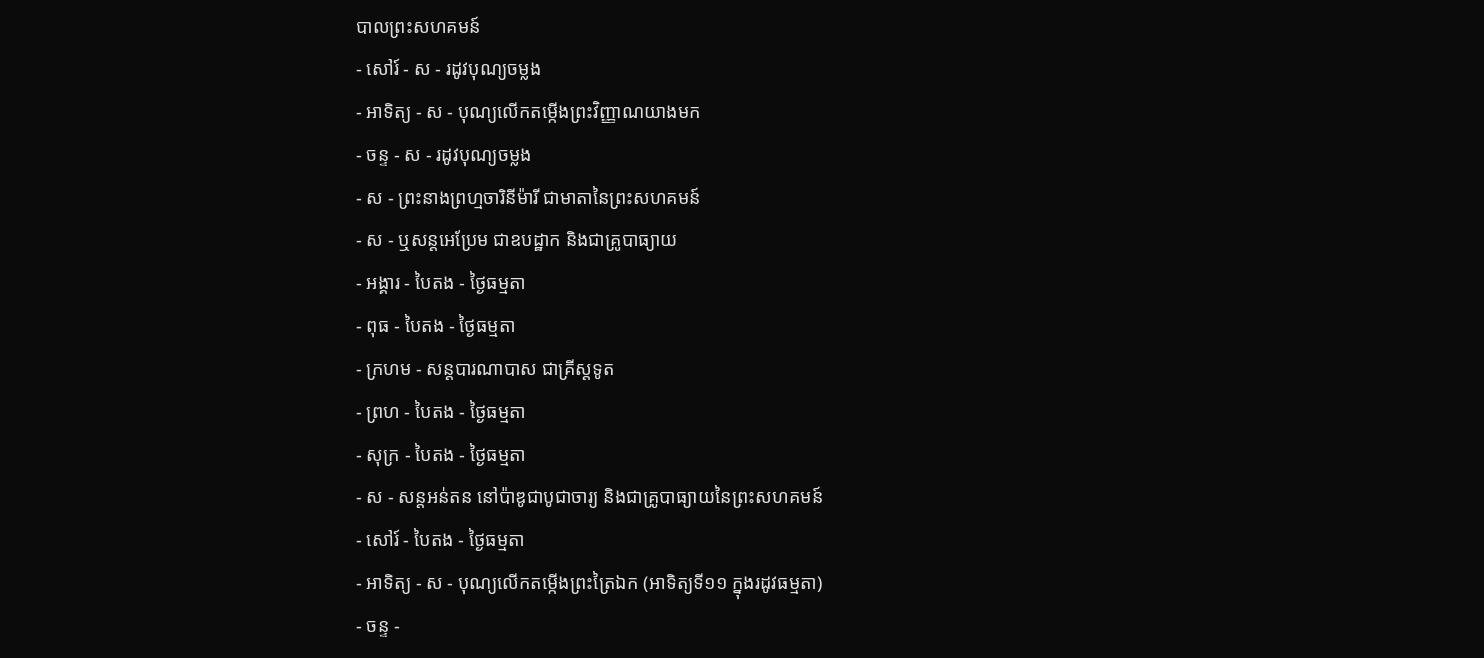បាលព្រះសហគមន៍
- សៅរ៍ - ស - រដូវបុណ្យចម្លង
- អាទិត្យ - ស - បុណ្យលើកតម្កើងព្រះវិញ្ញាណយាងមក
- ចន្ទ - ស - រដូវបុណ្យចម្លង
- ស - ព្រះនាងព្រហ្មចារិនីម៉ារី ជាមាតានៃព្រះសហគមន៍
- ស - ឬសន្ដអេប្រែម ជាឧបដ្ឋាក និងជាគ្រូបាធ្យាយ
- អង្គារ - បៃតង - ថ្ងៃធម្មតា
- ពុធ - បៃតង - ថ្ងៃធម្មតា
- ក្រហម - សន្ដបារណាបាស ជាគ្រីស្ដទូត
- ព្រហ - បៃតង - ថ្ងៃធម្មតា
- សុក្រ - បៃតង - ថ្ងៃធម្មតា
- ស - សន្ដអន់តន នៅប៉ាឌូជាបូជាចារ្យ និងជាគ្រូបាធ្យាយនៃព្រះសហគមន៍
- សៅរ៍ - បៃតង - ថ្ងៃធម្មតា
- អាទិត្យ - ស - បុណ្យលើកតម្កើងព្រះត្រៃឯក (អាទិត្យទី១១ ក្នុងរដូវធម្មតា)
- ចន្ទ -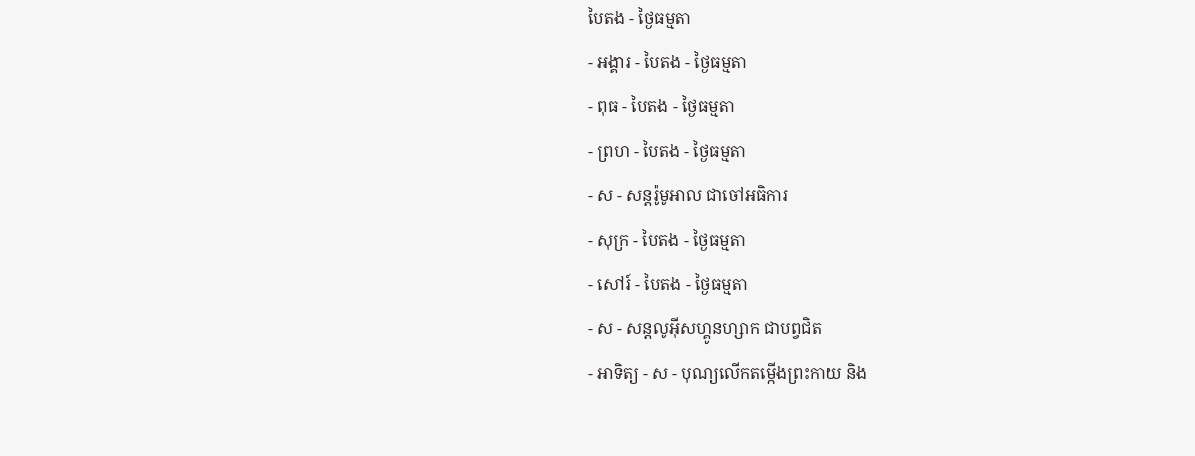បៃតង - ថ្ងៃធម្មតា
- អង្គារ - បៃតង - ថ្ងៃធម្មតា
- ពុធ - បៃតង - ថ្ងៃធម្មតា
- ព្រហ - បៃតង - ថ្ងៃធម្មតា
- ស - សន្ដរ៉ូមូអាល ជាចៅអធិការ
- សុក្រ - បៃតង - ថ្ងៃធម្មតា
- សៅរ៍ - បៃតង - ថ្ងៃធម្មតា
- ស - សន្ដលូអ៊ីសហ្គូនហ្សាក ជាបព្វជិត
- អាទិត្យ - ស - បុណ្យលើកតម្កើងព្រះកាយ និង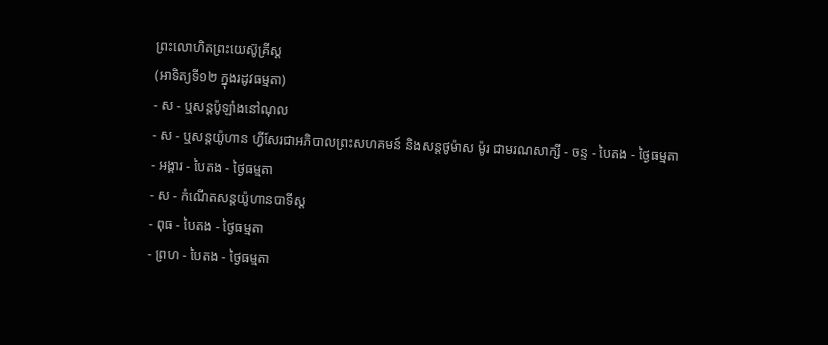ព្រះលោហិតព្រះយេស៊ូគ្រីស្ដ
(អាទិត្យទី១២ ក្នុងរដូវធម្មតា)
- ស - ឬសន្ដប៉ូឡាំងនៅណុល
- ស - ឬសន្ដយ៉ូហាន ហ្វីសែរជាអភិបាលព្រះសហគមន៍ និងសន្ដថូម៉ាស ម៉ូរ ជាមរណសាក្សី - ចន្ទ - បៃតង - ថ្ងៃធម្មតា
- អង្គារ - បៃតង - ថ្ងៃធម្មតា
- ស - កំណើតសន្ដយ៉ូហានបាទីស្ដ
- ពុធ - បៃតង - ថ្ងៃធម្មតា
- ព្រហ - បៃតង - ថ្ងៃធម្មតា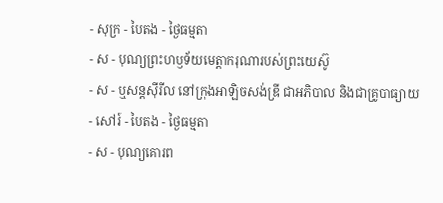- សុក្រ - បៃតង - ថ្ងៃធម្មតា
- ស - បុណ្យព្រះហឫទ័យមេត្ដាករុណារបស់ព្រះយេស៊ូ
- ស - ឬសន្ដស៊ីរីល នៅក្រុងអាឡិចសង់ឌ្រី ជាអភិបាល និងជាគ្រូបាធ្យាយ
- សៅរ៍ - បៃតង - ថ្ងៃធម្មតា
- ស - បុណ្យគោរព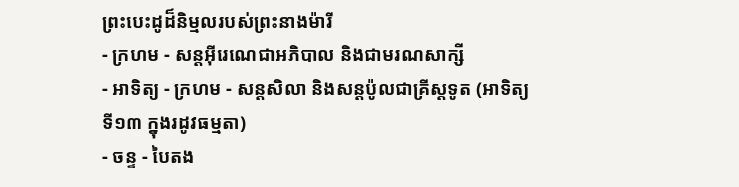ព្រះបេះដូដ៏និម្មលរបស់ព្រះនាងម៉ារី
- ក្រហម - សន្ដអ៊ីរេណេជាអភិបាល និងជាមរណសាក្សី
- អាទិត្យ - ក្រហម - សន្ដសិលា និងសន្ដប៉ូលជាគ្រីស្ដទូត (អាទិត្យទី១៣ ក្នុងរដូវធម្មតា)
- ចន្ទ - បៃតង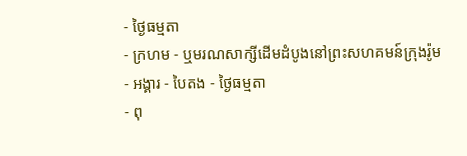- ថ្ងៃធម្មតា
- ក្រហម - ឬមរណសាក្សីដើមដំបូងនៅព្រះសហគមន៍ក្រុងរ៉ូម
- អង្គារ - បៃតង - ថ្ងៃធម្មតា
- ពុ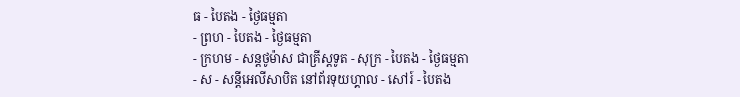ធ - បៃតង - ថ្ងៃធម្មតា
- ព្រហ - បៃតង - ថ្ងៃធម្មតា
- ក្រហម - សន្ដថូម៉ាស ជាគ្រីស្ដទូត - សុក្រ - បៃតង - ថ្ងៃធម្មតា
- ស - សន្ដីអេលីសាបិត នៅព័រទុយហ្គាល - សៅរ៍ - បៃតង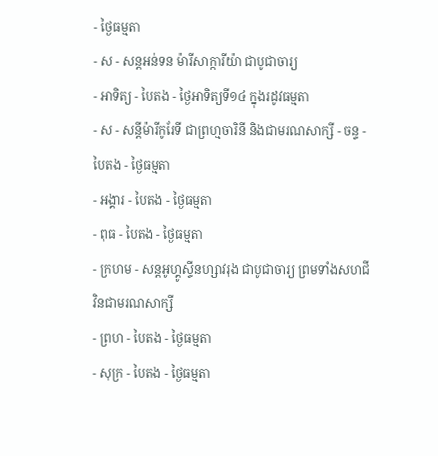- ថ្ងៃធម្មតា
- ស - សន្ដអន់ទន ម៉ារីសាក្ការីយ៉ា ជាបូជាចារ្យ
- អាទិត្យ - បៃតង - ថ្ងៃអាទិត្យទី១៤ ក្នុងរដូវធម្មតា
- ស - សន្ដីម៉ារីកូរែទី ជាព្រហ្មចារិនី និងជាមរណសាក្សី - ចន្ទ - បៃតង - ថ្ងៃធម្មតា
- អង្គារ - បៃតង - ថ្ងៃធម្មតា
- ពុធ - បៃតង - ថ្ងៃធម្មតា
- ក្រហម - សន្ដអូហ្គូស្ទីនហ្សាវរុង ជាបូជាចារ្យ ព្រមទាំងសហជីវិនជាមរណសាក្សី
- ព្រហ - បៃតង - ថ្ងៃធម្មតា
- សុក្រ - បៃតង - ថ្ងៃធម្មតា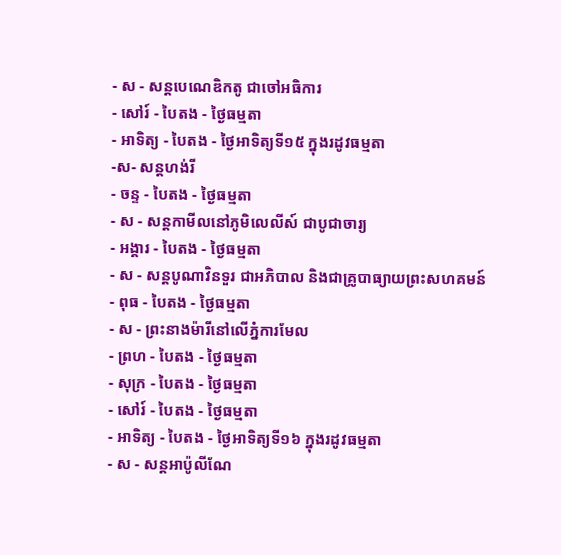- ស - សន្ដបេណេឌិកតូ ជាចៅអធិការ
- សៅរ៍ - បៃតង - ថ្ងៃធម្មតា
- អាទិត្យ - បៃតង - ថ្ងៃអាទិត្យទី១៥ ក្នុងរដូវធម្មតា
-ស- សន្ដហង់រី
- ចន្ទ - បៃតង - ថ្ងៃធម្មតា
- ស - សន្ដកាមីលនៅភូមិលេលីស៍ ជាបូជាចារ្យ
- អង្គារ - បៃតង - ថ្ងៃធម្មតា
- ស - សន្ដបូណាវិនទួរ ជាអភិបាល និងជាគ្រូបាធ្យាយព្រះសហគមន៍
- ពុធ - បៃតង - ថ្ងៃធម្មតា
- ស - ព្រះនាងម៉ារីនៅលើភ្នំការមែល
- ព្រហ - បៃតង - ថ្ងៃធម្មតា
- សុក្រ - បៃតង - ថ្ងៃធម្មតា
- សៅរ៍ - បៃតង - ថ្ងៃធម្មតា
- អាទិត្យ - បៃតង - ថ្ងៃអាទិត្យទី១៦ ក្នុងរដូវធម្មតា
- ស - សន្ដអាប៉ូលីណែ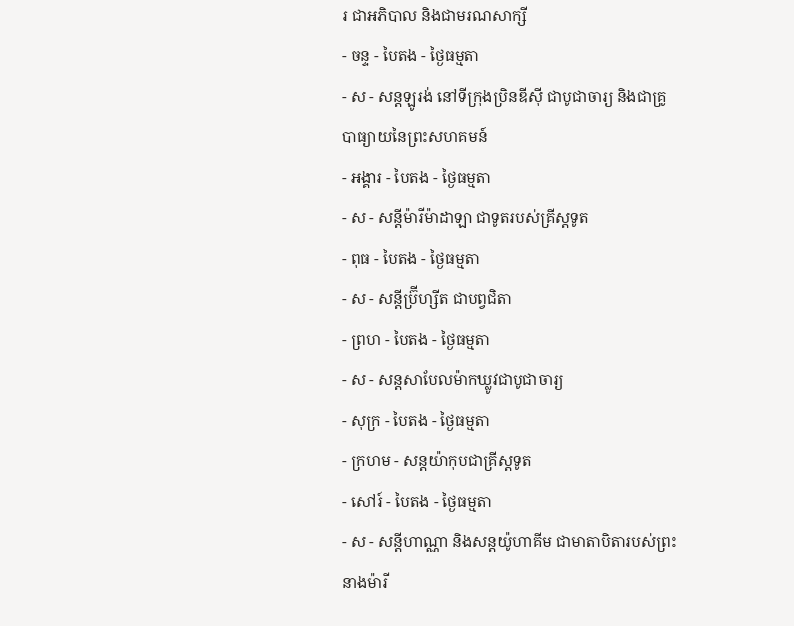រ ជាអភិបាល និងជាមរណសាក្សី
- ចន្ទ - បៃតង - ថ្ងៃធម្មតា
- ស - សន្ដឡូរង់ នៅទីក្រុងប្រិនឌីស៊ី ជាបូជាចារ្យ និងជាគ្រូបាធ្យាយនៃព្រះសហគមន៍
- អង្គារ - បៃតង - ថ្ងៃធម្មតា
- ស - សន្ដីម៉ារីម៉ាដាឡា ជាទូតរបស់គ្រីស្ដទូត
- ពុធ - បៃតង - ថ្ងៃធម្មតា
- ស - សន្ដីប្រ៊ីហ្សីត ជាបព្វជិតា
- ព្រហ - បៃតង - ថ្ងៃធម្មតា
- ស - សន្ដសាបែលម៉ាកឃ្លូវជាបូជាចារ្យ
- សុក្រ - បៃតង - ថ្ងៃធម្មតា
- ក្រហម - សន្ដយ៉ាកុបជាគ្រីស្ដទូត
- សៅរ៍ - បៃតង - ថ្ងៃធម្មតា
- ស - សន្ដីហាណ្ណា និងសន្ដយ៉ូហាគីម ជាមាតាបិតារបស់ព្រះនាងម៉ារី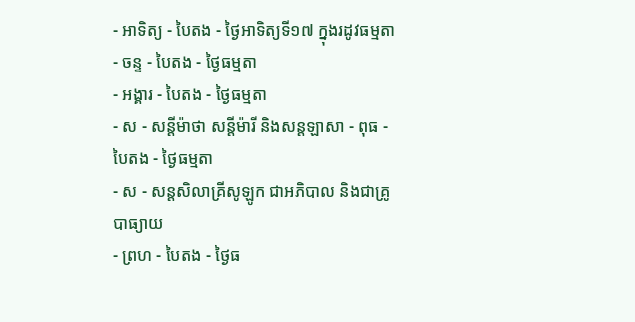- អាទិត្យ - បៃតង - ថ្ងៃអាទិត្យទី១៧ ក្នុងរដូវធម្មតា
- ចន្ទ - បៃតង - ថ្ងៃធម្មតា
- អង្គារ - បៃតង - ថ្ងៃធម្មតា
- ស - សន្ដីម៉ាថា សន្ដីម៉ារី និងសន្ដឡាសា - ពុធ - បៃតង - ថ្ងៃធម្មតា
- ស - សន្ដសិលាគ្រីសូឡូក ជាអភិបាល និងជាគ្រូបាធ្យាយ
- ព្រហ - បៃតង - ថ្ងៃធ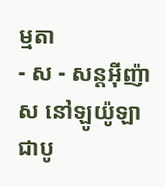ម្មតា
- ស - សន្ដអ៊ីញ៉ាស នៅឡូយ៉ូឡា ជាបូ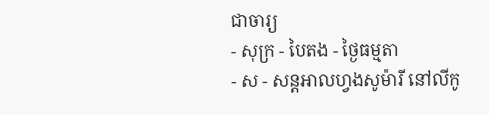ជាចារ្យ
- សុក្រ - បៃតង - ថ្ងៃធម្មតា
- ស - សន្ដអាលហ្វងសូម៉ារី នៅលីកូ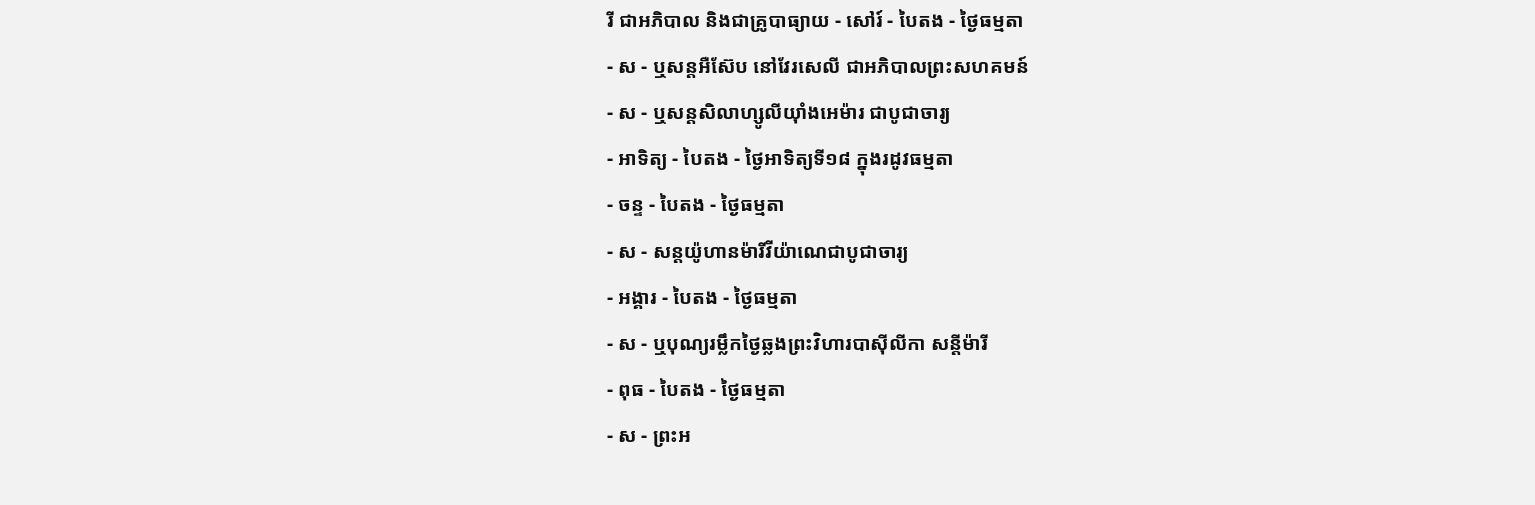រី ជាអភិបាល និងជាគ្រូបាធ្យាយ - សៅរ៍ - បៃតង - ថ្ងៃធម្មតា
- ស - ឬសន្ដអឺស៊ែប នៅវែរសេលី ជាអភិបាលព្រះសហគមន៍
- ស - ឬសន្ដសិលាហ្សូលីយ៉ាំងអេម៉ារ ជាបូជាចារ្យ
- អាទិត្យ - បៃតង - ថ្ងៃអាទិត្យទី១៨ ក្នុងរដូវធម្មតា
- ចន្ទ - បៃតង - ថ្ងៃធម្មតា
- ស - សន្ដយ៉ូហានម៉ារីវីយ៉ាណេជាបូជាចារ្យ
- អង្គារ - បៃតង - ថ្ងៃធម្មតា
- ស - ឬបុណ្យរម្លឹកថ្ងៃឆ្លងព្រះវិហារបាស៊ីលីកា សន្ដីម៉ារី
- ពុធ - បៃតង - ថ្ងៃធម្មតា
- ស - ព្រះអ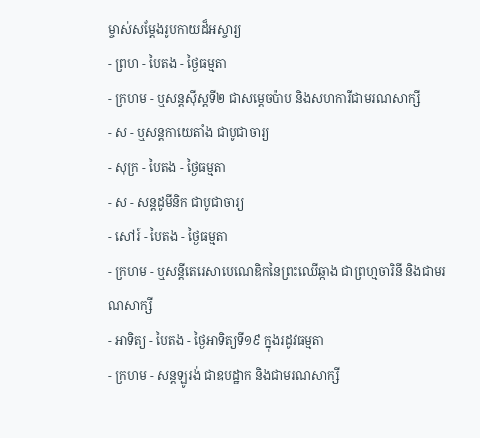ម្ចាស់សម្ដែងរូបកាយដ៏អស្ចារ្យ
- ព្រហ - បៃតង - ថ្ងៃធម្មតា
- ក្រហម - ឬសន្ដស៊ីស្ដទី២ ជាសម្ដេចប៉ាប និងសហការីជាមរណសាក្សី
- ស - ឬសន្ដកាយេតាំង ជាបូជាចារ្យ
- សុក្រ - បៃតង - ថ្ងៃធម្មតា
- ស - សន្ដដូមីនិក ជាបូជាចារ្យ
- សៅរ៍ - បៃតង - ថ្ងៃធម្មតា
- ក្រហម - ឬសន្ដីតេរេសាបេណេឌិកនៃព្រះឈើឆ្កាង ជាព្រហ្មចារិនី និងជាមរណសាក្សី
- អាទិត្យ - បៃតង - ថ្ងៃអាទិត្យទី១៩ ក្នុងរដូវធម្មតា
- ក្រហម - សន្ដឡូរង់ ជាឧបដ្ឋាក និងជាមរណសាក្សី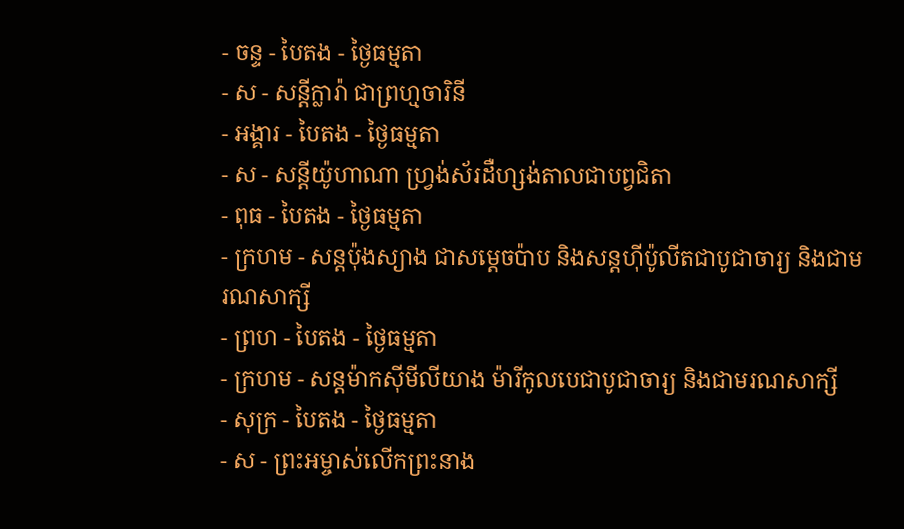- ចន្ទ - បៃតង - ថ្ងៃធម្មតា
- ស - សន្ដីក្លារ៉ា ជាព្រហ្មចារិនី
- អង្គារ - បៃតង - ថ្ងៃធម្មតា
- ស - សន្ដីយ៉ូហាណា ហ្វ្រង់ស័រដឺហ្សង់តាលជាបព្វជិតា
- ពុធ - បៃតង - ថ្ងៃធម្មតា
- ក្រហម - សន្ដប៉ុងស្យាង ជាសម្ដេចប៉ាប និងសន្ដហ៊ីប៉ូលីតជាបូជាចារ្យ និងជាមរណសាក្សី
- ព្រហ - បៃតង - ថ្ងៃធម្មតា
- ក្រហម - សន្ដម៉ាកស៊ីមីលីយាង ម៉ារីកូលបេជាបូជាចារ្យ និងជាមរណសាក្សី
- សុក្រ - បៃតង - ថ្ងៃធម្មតា
- ស - ព្រះអម្ចាស់លើកព្រះនាង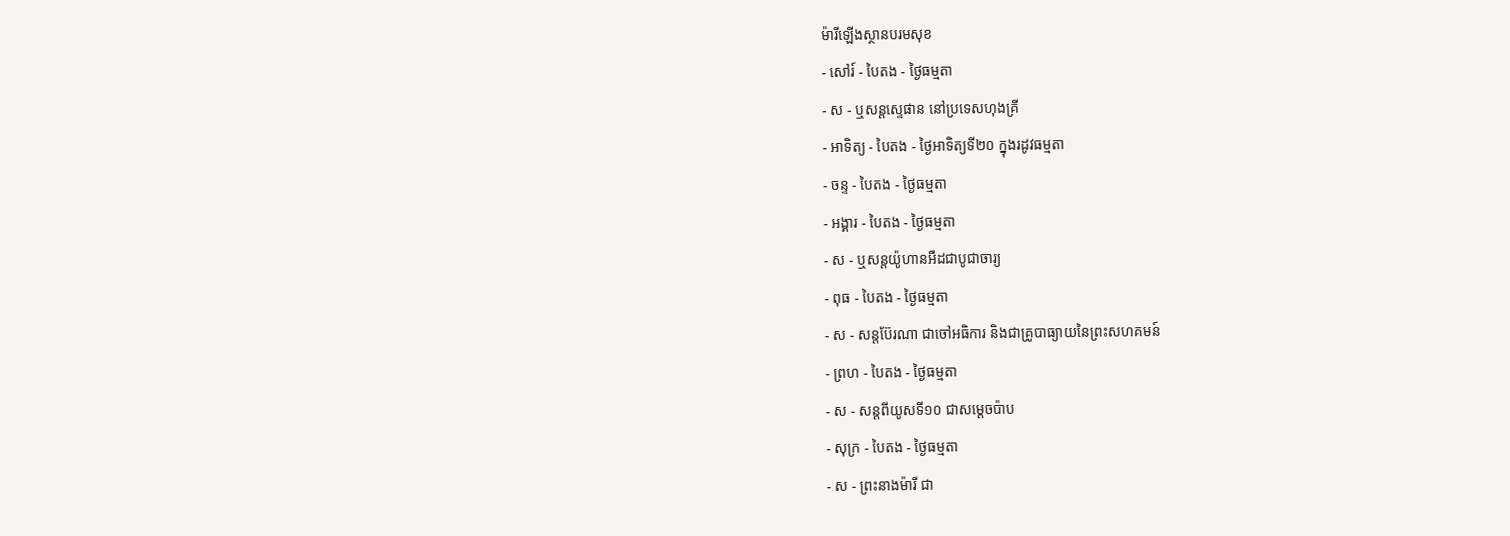ម៉ារីឡើងស្ថានបរមសុខ
- សៅរ៍ - បៃតង - ថ្ងៃធម្មតា
- ស - ឬសន្ដស្ទេផាន នៅប្រទេសហុងគ្រី
- អាទិត្យ - បៃតង - ថ្ងៃអាទិត្យទី២០ ក្នុងរដូវធម្មតា
- ចន្ទ - បៃតង - ថ្ងៃធម្មតា
- អង្គារ - បៃតង - ថ្ងៃធម្មតា
- ស - ឬសន្ដយ៉ូហានអឺដជាបូជាចារ្យ
- ពុធ - បៃតង - ថ្ងៃធម្មតា
- ស - សន្ដប៊ែរណា ជាចៅអធិការ និងជាគ្រូបាធ្យាយនៃព្រះសហគមន៍
- ព្រហ - បៃតង - ថ្ងៃធម្មតា
- ស - សន្ដពីយូសទី១០ ជាសម្ដេចប៉ាប
- សុក្រ - បៃតង - ថ្ងៃធម្មតា
- ស - ព្រះនាងម៉ារី ជា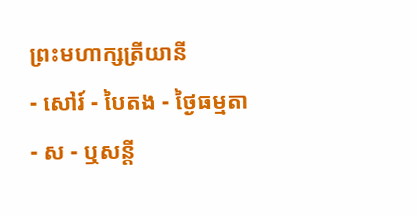ព្រះមហាក្សត្រីយានី
- សៅរ៍ - បៃតង - ថ្ងៃធម្មតា
- ស - ឬសន្ដី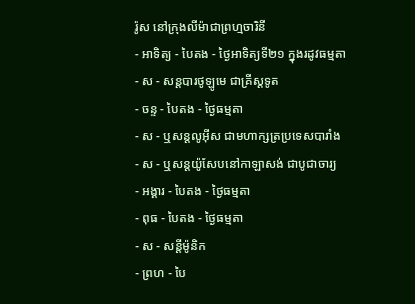រ៉ូស នៅក្រុងលីម៉ាជាព្រហ្មចារិនី
- អាទិត្យ - បៃតង - ថ្ងៃអាទិត្យទី២១ ក្នុងរដូវធម្មតា
- ស - សន្ដបារថូឡូមេ ជាគ្រីស្ដទូត
- ចន្ទ - បៃតង - ថ្ងៃធម្មតា
- ស - ឬសន្ដលូអ៊ីស ជាមហាក្សត្រប្រទេសបារាំង
- ស - ឬសន្ដយ៉ូសែបនៅកាឡាសង់ ជាបូជាចារ្យ
- អង្គារ - បៃតង - ថ្ងៃធម្មតា
- ពុធ - បៃតង - ថ្ងៃធម្មតា
- ស - សន្ដីម៉ូនិក
- ព្រហ - បៃ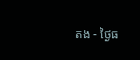តង - ថ្ងៃធ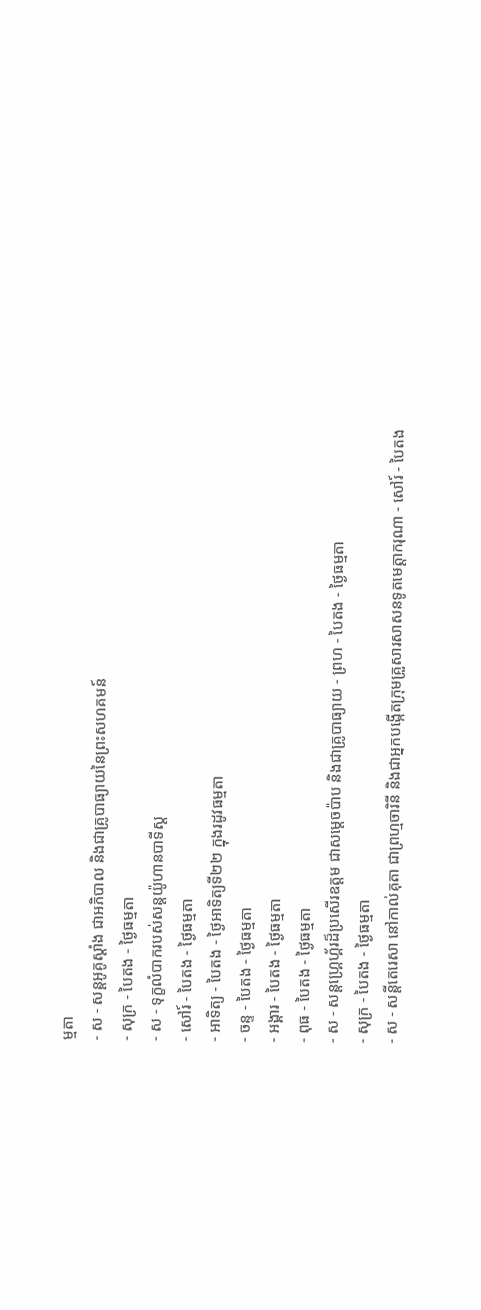ម្មតា
- ស - សន្ដអូគូស្ដាំង ជាអភិបាល និងជាគ្រូបាធ្យាយនៃព្រះសហគមន៍
- សុក្រ - បៃតង - ថ្ងៃធម្មតា
- ស - ទុក្ខលំបាករបស់សន្ដយ៉ូហានបាទីស្ដ
- សៅរ៍ - បៃតង - ថ្ងៃធម្មតា
- អាទិត្យ - បៃតង - ថ្ងៃអាទិត្យទី២២ ក្នុងរដូវធម្មតា
- ចន្ទ - បៃតង - ថ្ងៃធម្មតា
- អង្គារ - បៃតង - ថ្ងៃធម្មតា
- ពុធ - បៃតង - ថ្ងៃធម្មតា
- ស - សន្ដហ្គ្រេហ្គ័រដ៏ប្រសើរឧត្ដម ជាសម្ដេចប៉ាប និងជាគ្រូបាធ្យាយ - ព្រហ - បៃតង - ថ្ងៃធម្មតា
- សុក្រ - បៃតង - ថ្ងៃធម្មតា
- ស - សន្ដីតេរេសា នៅកាល់គុតា ជាព្រហ្មចារិនី និងជាអ្នកបង្កើតក្រុមគ្រួសារសាសនទូតមេត្ដាករុណា - សៅរ៍ - បៃតង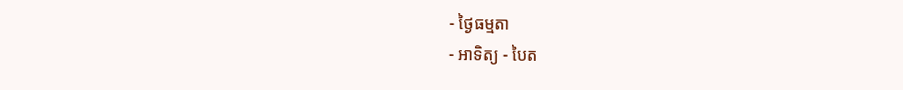- ថ្ងៃធម្មតា
- អាទិត្យ - បៃត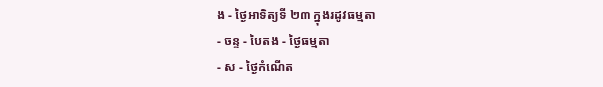ង - ថ្ងៃអាទិត្យទី ២៣ ក្នុងរដូវធម្មតា
- ចន្ទ - បៃតង - ថ្ងៃធម្មតា
- ស - ថ្ងៃកំណើត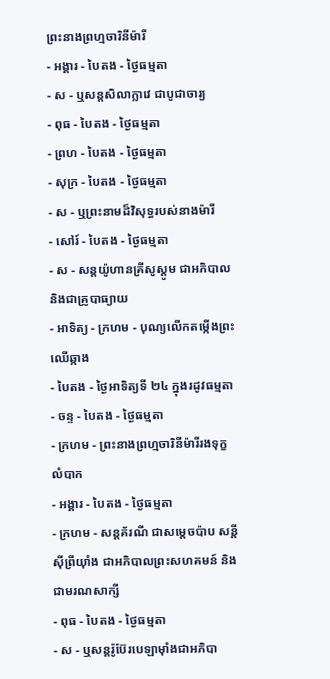ព្រះនាងព្រហ្មចារិនីម៉ារី
- អង្គារ - បៃតង - ថ្ងៃធម្មតា
- ស - ឬសន្ដសិលាក្លាវេ ជាបូជាចារ្យ
- ពុធ - បៃតង - ថ្ងៃធម្មតា
- ព្រហ - បៃតង - ថ្ងៃធម្មតា
- សុក្រ - បៃតង - ថ្ងៃធម្មតា
- ស - ឬព្រះនាមដ៏វិសុទ្ធរបស់នាងម៉ារី
- សៅរ៍ - បៃតង - ថ្ងៃធម្មតា
- ស - សន្ដយ៉ូហានគ្រីសូស្ដូម ជាអភិបាល និងជាគ្រូបាធ្យាយ
- អាទិត្យ - ក្រហម - បុណ្យលើកតម្កើងព្រះឈើឆ្កាង
- បៃតង - ថ្ងៃអាទិត្យទី ២៤ ក្នុងរដូវធម្មតា - ចន្ទ - បៃតង - ថ្ងៃធម្មតា
- ក្រហម - ព្រះនាងព្រហ្មចារិនីម៉ារីរងទុក្ខលំបាក
- អង្គារ - បៃតង - ថ្ងៃធម្មតា
- ក្រហម - សន្ដគ័រណី ជាសម្ដេចប៉ាប សន្ដីស៊ីព្រីយ៉ាំង ជាអភិបាលព្រះសហគមន៍ និងជាមរណសាក្សី
- ពុធ - បៃតង - ថ្ងៃធម្មតា
- ស - ឬសន្ដរ៉ូប៊ែរបេឡាម៉ាំងជាអភិបា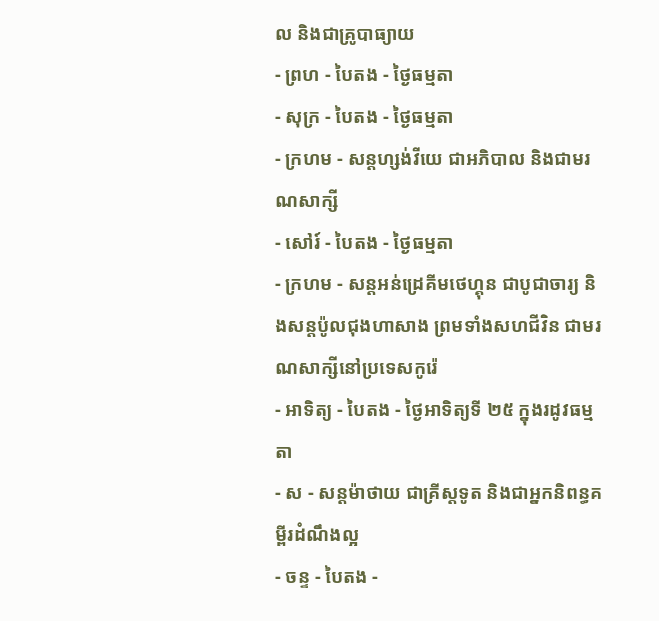ល និងជាគ្រូបាធ្យាយ
- ព្រហ - បៃតង - ថ្ងៃធម្មតា
- សុក្រ - បៃតង - ថ្ងៃធម្មតា
- ក្រហម - សន្ដហ្សង់វីយេ ជាអភិបាល និងជាមរណសាក្សី
- សៅរ៍ - បៃតង - ថ្ងៃធម្មតា
- ក្រហម - សន្ដអន់ដ្រេគីមថេហ្គុន ជាបូជាចារ្យ និងសន្ដប៉ូលជុងហាសាង ព្រមទាំងសហជីវិន ជាមរណសាក្សីនៅប្រទេសកូរ៉េ
- អាទិត្យ - បៃតង - ថ្ងៃអាទិត្យទី ២៥ ក្នុងរដូវធម្មតា
- ស - សន្ដម៉ាថាយ ជាគ្រីស្ដទូត និងជាអ្នកនិពន្ធគម្ពីរដំណឹងល្អ
- ចន្ទ - បៃតង -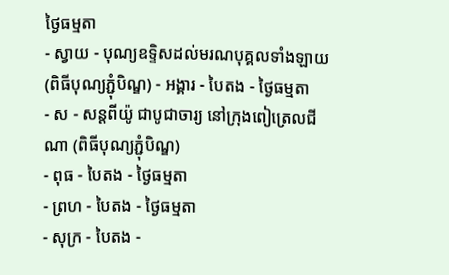ថ្ងៃធម្មតា
- ស្វាយ - បុណ្យឧទ្ទិសដល់មរណបុគ្គលទាំងឡាយ (ពិធីបុណ្យភ្ជុំបិណ្ឌ) - អង្គារ - បៃតង - ថ្ងៃធម្មតា
- ស - សន្ដពីយ៉ូ ជាបូជាចារ្យ នៅក្រុងពៀត្រេលជីណា (ពិធីបុណ្យភ្ជុំបិណ្ឌ)
- ពុធ - បៃតង - ថ្ងៃធម្មតា
- ព្រហ - បៃតង - ថ្ងៃធម្មតា
- សុក្រ - បៃតង -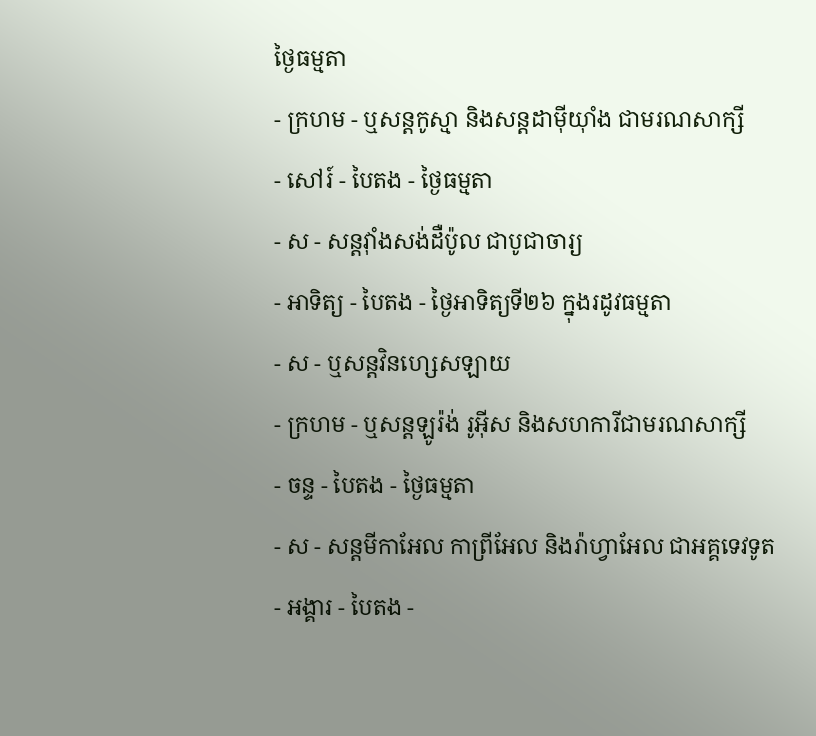ថ្ងៃធម្មតា
- ក្រហម - ឬសន្ដកូស្មា និងសន្ដដាម៉ីយ៉ាំង ជាមរណសាក្សី
- សៅរ៍ - បៃតង - ថ្ងៃធម្មតា
- ស - សន្ដវ៉ាំងសង់ដឺប៉ូល ជាបូជាចារ្យ
- អាទិត្យ - បៃតង - ថ្ងៃអាទិត្យទី២៦ ក្នុងរដូវធម្មតា
- ស - ឬសន្ដវិនហ្សេសឡាយ
- ក្រហម - ឬសន្ដឡូរ៉ង់ រូអ៊ីស និងសហការីជាមរណសាក្សី
- ចន្ទ - បៃតង - ថ្ងៃធម្មតា
- ស - សន្ដមីកាអែល កាព្រីអែល និងរ៉ាហ្វាអែល ជាអគ្គទេវទូត
- អង្គារ - បៃតង -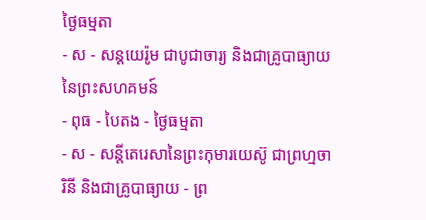ថ្ងៃធម្មតា
- ស - សន្ដយេរ៉ូម ជាបូជាចារ្យ និងជាគ្រូបាធ្យាយនៃព្រះសហគមន៍
- ពុធ - បៃតង - ថ្ងៃធម្មតា
- ស - សន្ដីតេរេសានៃព្រះកុមារយេស៊ូ ជាព្រហ្មចារិនី និងជាគ្រូបាធ្យាយ - ព្រ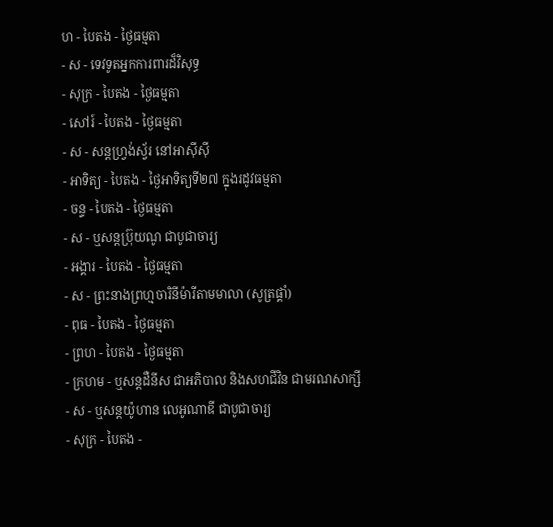ហ - បៃតង - ថ្ងៃធម្មតា
- ស - ទេវទូតអ្នកការពារដ៏វិសុទ្ធ
- សុក្រ - បៃតង - ថ្ងៃធម្មតា
- សៅរ៍ - បៃតង - ថ្ងៃធម្មតា
- ស - សន្ដហ្វ្រង់ស្វ័រ នៅអាស៊ីស៊ី
- អាទិត្យ - បៃតង - ថ្ងៃអាទិត្យទី២៧ ក្នុងរដូវធម្មតា
- ចន្ទ - បៃតង - ថ្ងៃធម្មតា
- ស - ឬសន្ដប្រ៊ុយណូ ជាបូជាចារ្យ
- អង្គារ - បៃតង - ថ្ងៃធម្មតា
- ស - ព្រះនាងព្រហ្មចារិនីម៉ារីតាមមាលា (សូត្រផ្គាំ)
- ពុធ - បៃតង - ថ្ងៃធម្មតា
- ព្រហ - បៃតង - ថ្ងៃធម្មតា
- ក្រហម - ឬសន្ដដឺនីស ជាអភិបាល និងសហជីវិន ជាមរណសាក្សី
- ស - ឬសន្ដយ៉ូហាន លេអូណាឌី ជាបូជាចារ្យ
- សុក្រ - បៃតង -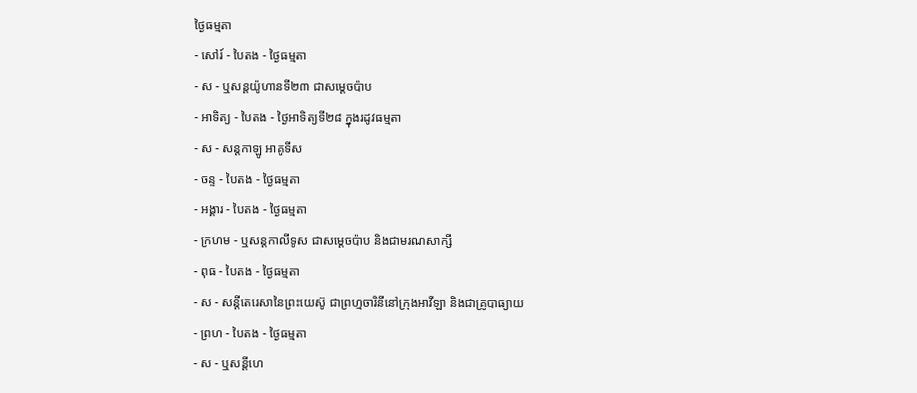ថ្ងៃធម្មតា
- សៅរ៍ - បៃតង - ថ្ងៃធម្មតា
- ស - ឬសន្ដយ៉ូហានទី២៣ ជាសម្ដេចប៉ាប
- អាទិត្យ - បៃតង - ថ្ងៃអាទិត្យទី២៨ ក្នុងរដូវធម្មតា
- ស - សន្ដកាឡូ អាគូទីស
- ចន្ទ - បៃតង - ថ្ងៃធម្មតា
- អង្គារ - បៃតង - ថ្ងៃធម្មតា
- ក្រហម - ឬសន្ដកាលីទូស ជាសម្ដេចប៉ាប និងជាមរណសាក្សី
- ពុធ - បៃតង - ថ្ងៃធម្មតា
- ស - សន្ដីតេរេសានៃព្រះយេស៊ូ ជាព្រហ្មចារិនីនៅក្រុងអាវីឡា និងជាគ្រូបាធ្យាយ
- ព្រហ - បៃតង - ថ្ងៃធម្មតា
- ស - ឬសន្ដីហេ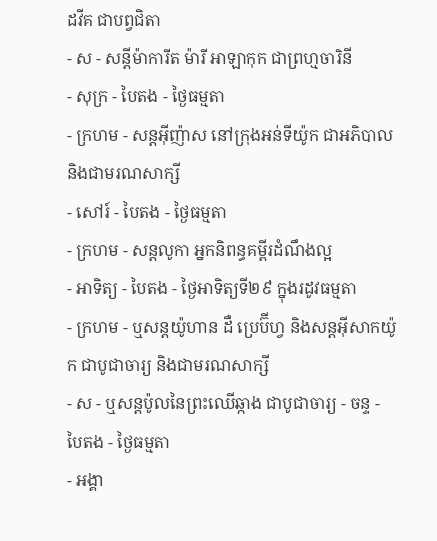ដវីគ ជាបព្វជិតា
- ស - សន្ដីម៉ាការីត ម៉ារី អាឡាកុក ជាព្រហ្មចារិនី
- សុក្រ - បៃតង - ថ្ងៃធម្មតា
- ក្រហម - សន្ដអ៊ីញ៉ាស នៅក្រុងអន់ទីយ៉ូក ជាអភិបាល និងជាមរណសាក្សី
- សៅរ៍ - បៃតង - ថ្ងៃធម្មតា
- ក្រហម - សន្ដលូកា អ្នកនិពន្ធគម្ពីរដំណឹងល្អ
- អាទិត្យ - បៃតង - ថ្ងៃអាទិត្យទី២៩ ក្នុងរដូវធម្មតា
- ក្រហម - ឬសន្ដយ៉ូហាន ដឺ ប្រេប៊ីហ្វ និងសន្ដអ៊ីសាកយ៉ូក ជាបូជាចារ្យ និងជាមរណសាក្សី
- ស - ឬសន្ដប៉ូលនៃព្រះឈើឆ្កាង ជាបូជាចារ្យ - ចន្ទ - បៃតង - ថ្ងៃធម្មតា
- អង្គា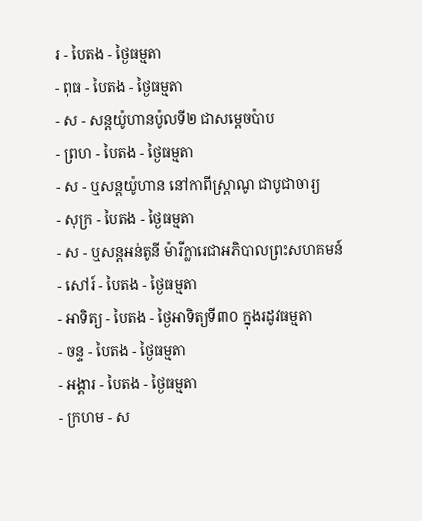រ - បៃតង - ថ្ងៃធម្មតា
- ពុធ - បៃតង - ថ្ងៃធម្មតា
- ស - សន្ដយ៉ូហានប៉ូលទី២ ជាសម្ដេចប៉ាប
- ព្រហ - បៃតង - ថ្ងៃធម្មតា
- ស - ឬសន្ដយ៉ូហាន នៅកាពីស្រ្ដាណូ ជាបូជាចារ្យ
- សុក្រ - បៃតង - ថ្ងៃធម្មតា
- ស - ឬសន្ដអន់តូនី ម៉ារីក្លារេជាអភិបាលព្រះសហគមន៍
- សៅរ៍ - បៃតង - ថ្ងៃធម្មតា
- អាទិត្យ - បៃតង - ថ្ងៃអាទិត្យទី៣០ ក្នុងរដូវធម្មតា
- ចន្ទ - បៃតង - ថ្ងៃធម្មតា
- អង្គារ - បៃតង - ថ្ងៃធម្មតា
- ក្រហម - ស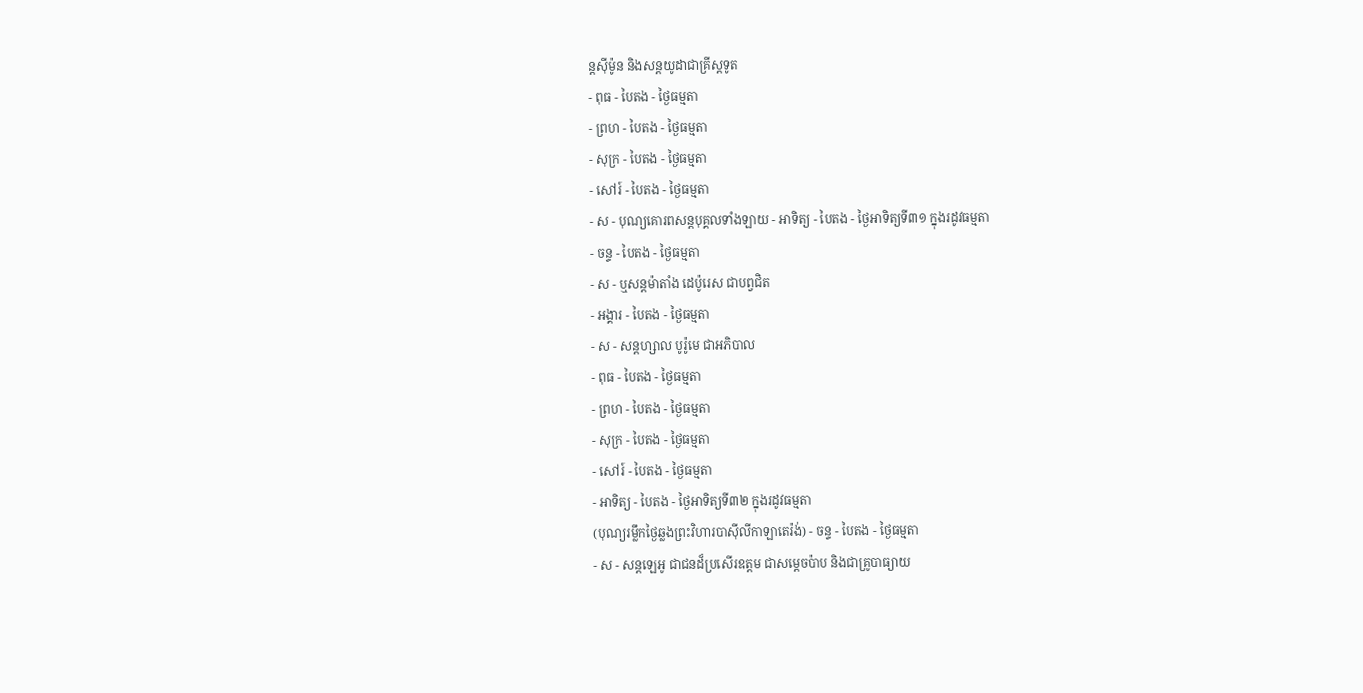ន្ដស៊ីម៉ូន និងសន្ដយូដាជាគ្រីស្ដទូត
- ពុធ - បៃតង - ថ្ងៃធម្មតា
- ព្រហ - បៃតង - ថ្ងៃធម្មតា
- សុក្រ - បៃតង - ថ្ងៃធម្មតា
- សៅរ៍ - បៃតង - ថ្ងៃធម្មតា
- ស - បុណ្យគោរពសន្ដបុគ្គលទាំងឡាយ - អាទិត្យ - បៃតង - ថ្ងៃអាទិត្យទី៣១ ក្នុងរដូវធម្មតា
- ចន្ទ - បៃតង - ថ្ងៃធម្មតា
- ស - ឬសន្ដម៉ាតាំង ដេប៉ូរេស ជាបព្វជិត
- អង្គារ - បៃតង - ថ្ងៃធម្មតា
- ស - សន្ដហ្សាល បូរ៉ូមេ ជាអភិបាល
- ពុធ - បៃតង - ថ្ងៃធម្មតា
- ព្រហ - បៃតង - ថ្ងៃធម្មតា
- សុក្រ - បៃតង - ថ្ងៃធម្មតា
- សៅរ៍ - បៃតង - ថ្ងៃធម្មតា
- អាទិត្យ - បៃតង - ថ្ងៃអាទិត្យទី៣២ ក្នុងរដូវធម្មតា
(បុណ្យរម្លឹកថ្ងៃឆ្លងព្រះវិហារបាស៊ីលីកាឡាតេរ៉ង់) - ចន្ទ - បៃតង - ថ្ងៃធម្មតា
- ស - សន្ដឡេអូ ជាជនដ៏ប្រសើរឧត្ដម ជាសម្ដេចប៉ាប និងជាគ្រូបាធ្យាយ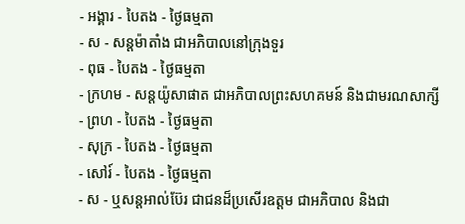- អង្គារ - បៃតង - ថ្ងៃធម្មតា
- ស - សន្ដម៉ាតាំង ជាអភិបាលនៅក្រុងទួរ
- ពុធ - បៃតង - ថ្ងៃធម្មតា
- ក្រហម - សន្ដយ៉ូសាផាត ជាអភិបាលព្រះសហគមន៍ និងជាមរណសាក្សី
- ព្រហ - បៃតង - ថ្ងៃធម្មតា
- សុក្រ - បៃតង - ថ្ងៃធម្មតា
- សៅរ៍ - បៃតង - ថ្ងៃធម្មតា
- ស - ឬសន្ដអាល់ប៊ែរ ជាជនដ៏ប្រសើរឧត្ដម ជាអភិបាល និងជា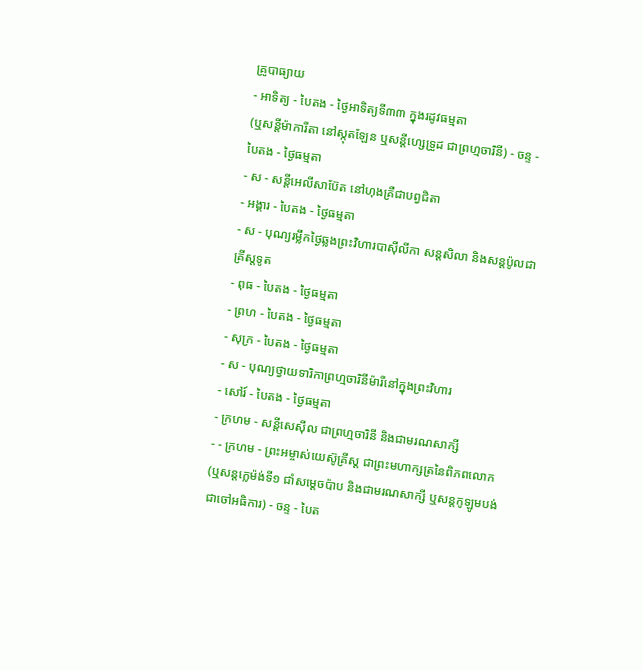គ្រូបាធ្យាយ
- អាទិត្យ - បៃតង - ថ្ងៃអាទិត្យទី៣៣ ក្នុងរដូវធម្មតា
(ឬសន្ដីម៉ាការីតា នៅស្កុតឡែន ឬសន្ដីហ្សេទ្រូដ ជាព្រហ្មចារិនី) - ចន្ទ - បៃតង - ថ្ងៃធម្មតា
- ស - សន្ដីអេលីសាប៊ែត នៅហុងគ្រឺជាបព្វជិតា
- អង្គារ - បៃតង - ថ្ងៃធម្មតា
- ស - បុណ្យរម្លឹកថ្ងៃឆ្លងព្រះវិហារបាស៊ីលីកា សន្ដសិលា និងសន្ដប៉ូលជាគ្រីស្ដទូត
- ពុធ - បៃតង - ថ្ងៃធម្មតា
- ព្រហ - បៃតង - ថ្ងៃធម្មតា
- សុក្រ - បៃតង - ថ្ងៃធម្មតា
- ស - បុណ្យថ្វាយទារិកាព្រហ្មចារិនីម៉ារីនៅក្នុងព្រះវិហារ
- សៅរ៍ - បៃតង - ថ្ងៃធម្មតា
- ក្រហម - សន្ដីសេស៊ីល ជាព្រហ្មចារិនី និងជាមរណសាក្សី
- - ក្រហម - ព្រះអម្ចាស់យេស៊ូគ្រីស្ដ ជាព្រះមហាក្សត្រនៃពិភពលោក
(ឬសន្ដក្លេម៉ង់ទី១ ជាំសម្ដេចប៉ាប និងជាមរណសាក្សី ឬសន្ដកូឡូមបង់ ជាចៅអធិការ) - ចន្ទ - បៃត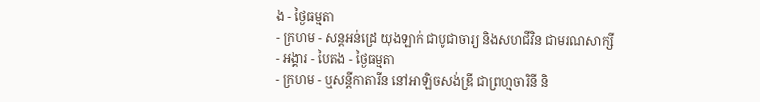ង - ថ្ងៃធម្មតា
- ក្រហម - សន្ដអន់ដ្រេ យុងឡាក់ ជាបូជាចារ្យ និងសហជីវិន ជាមរណសាក្សី
- អង្គារ - បៃតង - ថ្ងៃធម្មតា
- ក្រហម - ឬសន្ដីកាតារីន នៅអាឡិចសង់ឌ្រី ជាព្រហ្មចារិនី និ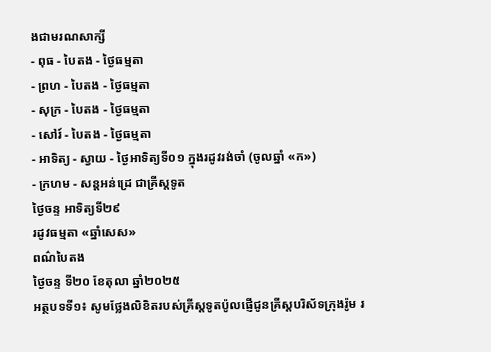ងជាមរណសាក្សី
- ពុធ - បៃតង - ថ្ងៃធម្មតា
- ព្រហ - បៃតង - ថ្ងៃធម្មតា
- សុក្រ - បៃតង - ថ្ងៃធម្មតា
- សៅរ៍ - បៃតង - ថ្ងៃធម្មតា
- អាទិត្យ - ស្វាយ - ថ្ងៃអាទិត្យទី០១ ក្នុងរដូវរង់ចាំ (ចូលឆ្នាំ «ក»)
- ក្រហម - សន្ដអន់ដ្រេ ជាគ្រីស្ដទូត
ថ្ងៃចន្ទ អាទិត្យទី២៩
រដូវធម្មតា «ឆ្នាំសេស»
ពណ៌បៃតង
ថ្ងៃចន្ទ ទី២០ ខែតុលា ឆ្នាំ២០២៥
អត្ថបទទី១៖ សូមថ្លែងលិខិតរបស់គ្រីស្ដទូតប៉ូលផ្ញើជូនគ្រីស្តបរិស័ទក្រុងរ៉ូម រ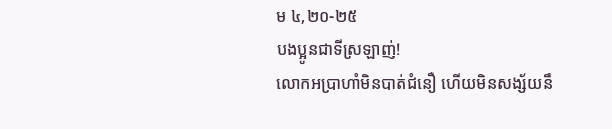ម ៤,២០-២៥
បងប្អូនជាទីស្រឡាញ់!
លោកអប្រាហាំមិនបាត់ជំនឿ ហើយមិនសង្ស័យនឹ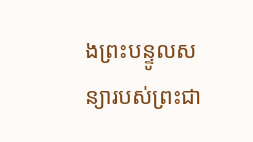ងព្រះបន្ទូលសន្យារបស់ព្រះជា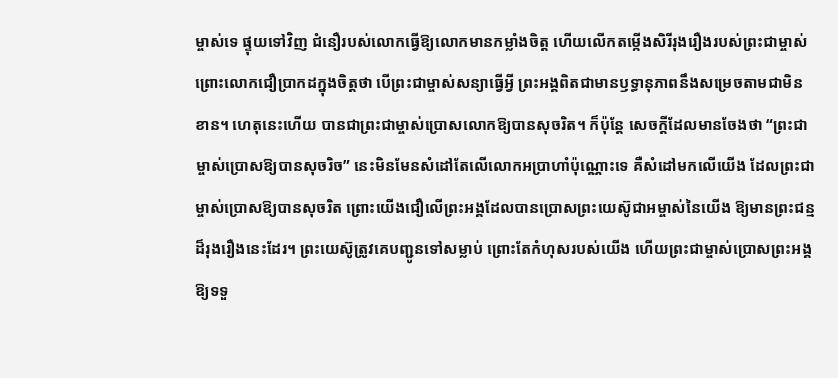ម្ចាស់ទេ ផ្ទុយទៅវិញ ជំនឿរបស់លោកធ្វើឱ្យលោកមានកម្លាំងចិត្ដ ហើយលើកតម្កើងសិរីរុងរឿងរបស់ព្រះជាម្ចាស់ ព្រោះលោកជឿប្រាកដក្នុងចិត្ដថា បើព្រះជាម្ចាស់សន្យាធ្វើអ្វី ព្រះអង្គពិតជាមានឫទ្ធានុភាពនឹងសម្រេចតាមជាមិនខាន។ ហេតុនេះហើយ បានជាព្រះជាម្ចាស់ប្រោសលោកឱ្យបានសុចរិត។ ក៏ប៉ុន្តែ សេចក្ដីដែលមានចែងថា “ព្រះជាម្ចាស់ប្រោសឱ្យបានសុចរិច” នេះមិនមែនសំដៅតែលើលោកអប្រាហាំប៉ុណ្ណោះទេ គឺសំដៅមកលើយើង ដែលព្រះជាម្ចាស់ប្រោសឱ្យបានសុចរិត ព្រោះយើងជឿលើព្រះអង្គដែលបានប្រោសព្រះយេស៊ូជាអម្ចាស់នៃយើង ឱ្យមានព្រះជន្មដ៏រុងរឿងនេះដែរ។ ព្រះយេស៊ូត្រូវគេបញ្ជូនទៅសម្លាប់ ព្រោះតែកំហុសរបស់យើង ហើយព្រះជាម្ចាស់ប្រោសព្រះអង្គឱ្យទទួ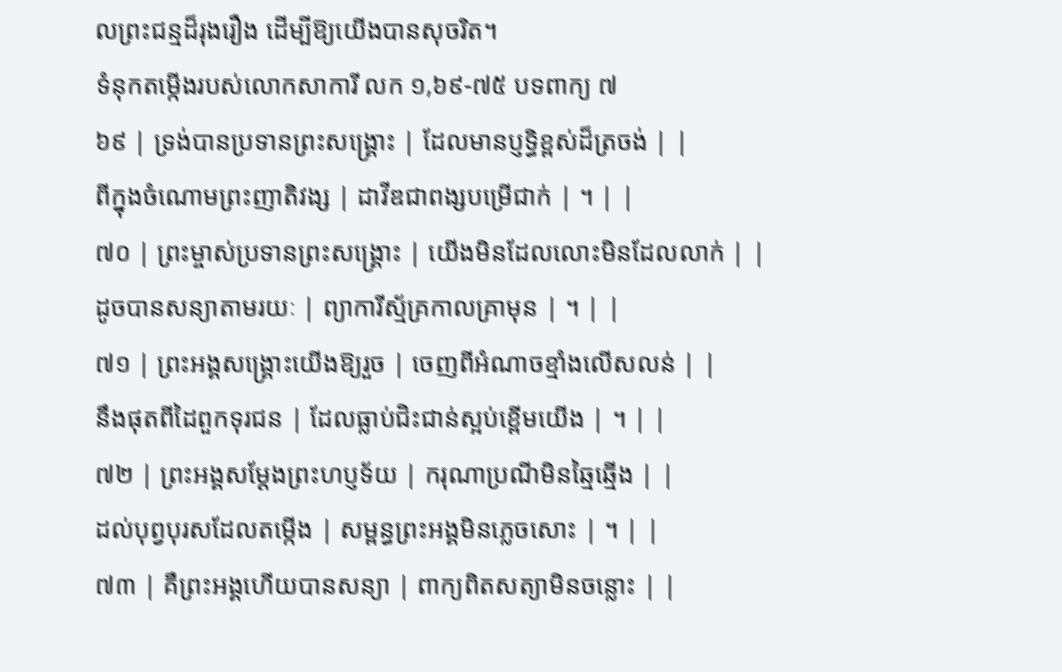លព្រះជន្មដ៏រុងរឿង ដើម្បីឱ្យយើងបានសុចរិត។
ទំនុកតម្កើងរបស់លោកសាការី លក ១,៦៩-៧៥ បទពាក្យ ៧
៦៩ | ទ្រង់បានប្រទានព្រះសង្រ្គោះ | ដែលមានប្ញទ្ធិខ្ពស់ដ៏ត្រចង់ | |
ពីក្នុងចំណោមព្រះញាតិវង្ស | ដាវីឌជាពង្សបម្រើជាក់ | ។ | |
៧០ | ព្រះម្ចាស់ប្រទានព្រះសង្រ្គោះ | យើងមិនដែលលោះមិនដែលលាក់ | |
ដូចបានសន្យាតាមរយៈ | ព្យាការីស្ម័គ្រកាលគ្រាមុន | ។ | |
៧១ | ព្រះអង្គសង្គ្រោះយើងឱ្យរួច | ចេញពីអំណាចខ្មាំងលើសលន់ | |
នឹងផុតពីដៃពួកទុរជន | ដែលធ្លាប់ជិះជាន់ស្អប់ខ្ពើមយើង | ។ | |
៧២ | ព្រះអង្គសម្ដែងព្រះហប្ញទ័យ | ករុណាប្រណីមិនឆ្មៃឆ្មើង | |
ដល់បុព្វបុរសដែលតម្កើង | សម្ពន្ធព្រះអង្គមិនភ្លេចសោះ | ។ | |
៧៣ | គឺព្រះអង្គហើយបានសន្យា | ពាក្យពិតសត្យាមិនចន្លោះ | |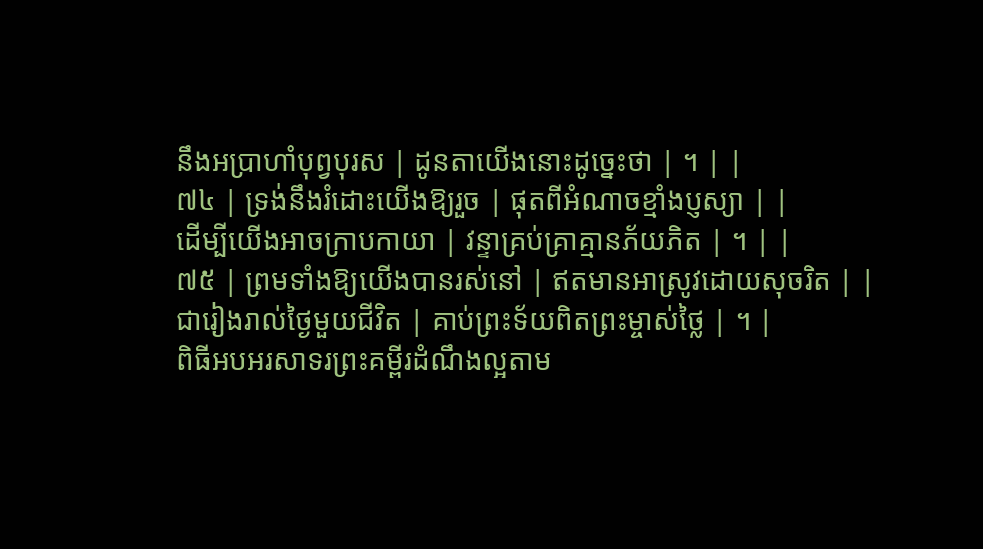នឹងអប្រាហាំបុព្វបុរស | ដូនតាយើងនោះដូច្នេះថា | ។ | |
៧៤ | ទ្រង់នឹងរំដោះយើងឱ្យរួច | ផុតពីអំណាចខ្មាំងប្ញស្យា | |
ដើម្បីយើងអាចក្រាបកាយា | វន្ទាគ្រប់គ្រាគ្មានភ័យភិត | ។ | |
៧៥ | ព្រមទាំងឱ្យយើងបានរស់នៅ | ឥតមានអាស្រូវដោយសុចរិត | |
ជារៀងរាល់ថ្ងៃមួយជីវិត | គាប់ព្រះទ័យពិតព្រះម្ចាស់ថ្លៃ | ។ |
ពិធីអបអរសាទរព្រះគម្ពីរដំណឹងល្អតាម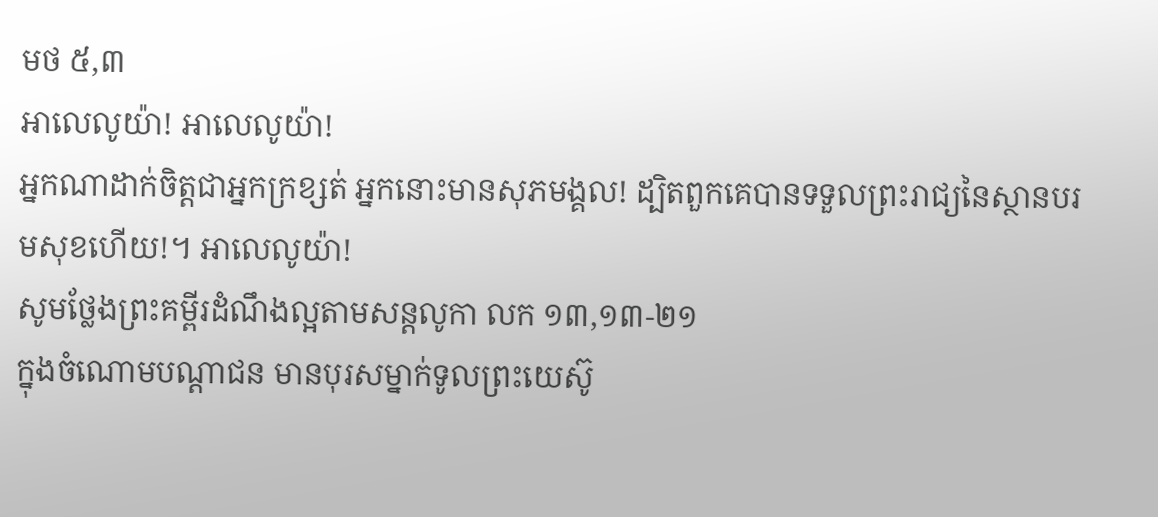មថ ៥,៣
អាលេលូយ៉ា! អាលេលូយ៉ា!
អ្នកណាដាក់ចិត្តជាអ្នកក្រខ្សត់ អ្នកនោះមានសុភមង្គល! ដ្បិតពួកគេបានទទួលព្រះរាជ្យនៃស្ថានបរមសុខហើយ!។ អាលេលូយ៉ា!
សូមថ្លែងព្រះគម្ពីរដំណឹងល្អតាមសន្តលូកា លក ១៣,១៣-២១
ក្នុងចំណោមបណ្ដាជន មានបុរសម្នាក់ទូលព្រះយេស៊ូ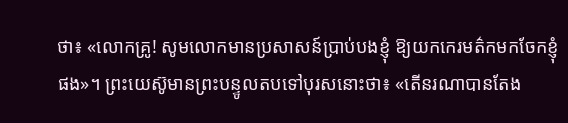ថា៖ «លោកគ្រូ! សូមលោកមានប្រសាសន៍ប្រាប់បងខ្ញុំ ឱ្យយកកេរមត៌កមកចែកខ្ញុំផង»។ ព្រះយេស៊ូមានព្រះបន្ទូលតបទៅបុរសនោះថា៖ «តើនរណាបានតែង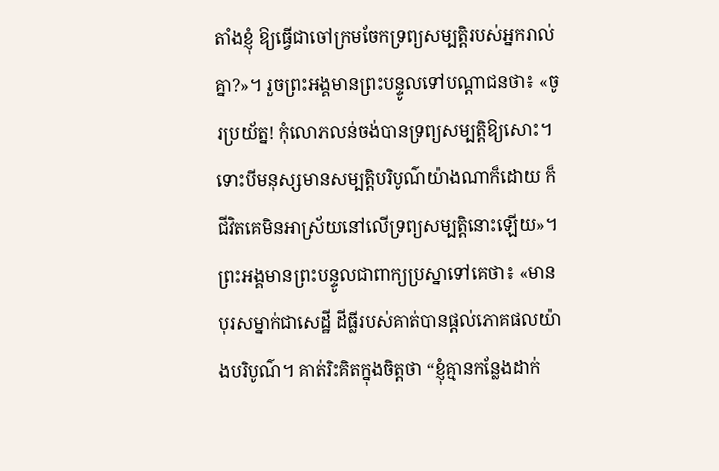តាំងខ្ញុំ ឱ្យធ្វើជាចៅក្រមចែកទ្រព្យសម្បត្តិរបស់អ្នករាល់គ្នា?»។ រួចព្រះអង្គមានព្រះបន្ទូលទៅបណ្ដាជនថា៖ «ចូរប្រយ័ត្ន! កុំលោភលន់ចង់បានទ្រព្យសម្បត្តិឱ្យសោះ។ ទោះបីមនុស្សមានសម្បត្តិបរិបូណ៌យ៉ាងណាក៏ដោយ ក៏ជីវិតគេមិនអាស្រ័យនៅលើទ្រព្យសម្បត្តិនោះឡើយ»។ ព្រះអង្គមានព្រះបន្ទូលជាពាក្យប្រស្នាទៅគេថា៖ «មានបុរសម្នាក់ជាសេដ្ឋី ដីធ្លីរបស់គាត់បានផ្ដល់ភោគផលយ៉ាងបរិបូណ៌។ គាត់រិះគិតក្នុងចិត្តថា “ខ្ញុំគ្មានកន្លែងដាក់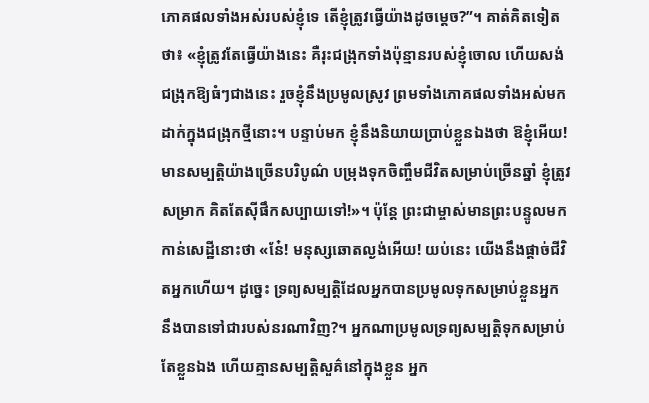ភោគផលទាំងអស់របស់ខ្ញុំទេ តើខ្ញុំត្រូវធ្វើយ៉ាងដូចម្ដេច?”។ គាត់គិតទៀតថា៖ «ខ្ញុំត្រូវតែធ្វើយ៉ាងនេះ គឺរុះជង្រុកទាំងប៉ុន្មានរបស់ខ្ញុំចោល ហើយសង់ជង្រុកឱ្យធំៗជាងនេះ រួចខ្ញុំនឹងប្រមូលស្រូវ ព្រមទាំងភោគផលទាំងអស់មកដាក់ក្នុងជង្រុកថ្មីនោះ។ បន្ទាប់មក ខ្ញុំនឹងនិយាយប្រាប់ខ្លួនឯងថា ឱខ្ញុំអើយ! មានសម្បតិ្តយ៉ាងច្រើនបរិបូណ៌ បម្រុងទុកចិញ្ចឹមជីវិតសម្រាប់ច្រើនឆ្នាំ ខ្ញុំត្រូវសម្រាក គិតតែស៊ីផឹកសប្បាយទៅ!»។ ប៉ុន្ដែ ព្រះជាម្ចាស់មានព្រះបន្ទូលមកកាន់សេដ្ឋីនោះថា «នែ៎! មនុស្សឆោតល្ងង់អើយ! យប់នេះ យើងនឹងផ្ដាច់ជីវិតអ្នកហើយ។ ដូច្នេះ ទ្រព្យសម្បត្តិដែលអ្នកបានប្រមូលទុកសម្រាប់ខ្លួនអ្នក នឹងបានទៅជារបស់នរណាវិញ?។ អ្នកណាប្រមូលទ្រព្យសម្បត្តិទុកសម្រាប់តែខ្លួនឯង ហើយគ្មានសម្បត្តិសួគ៌នៅក្នុងខ្លួន អ្នក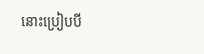នោះប្រៀបបី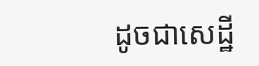ដូចជាសេដ្ឋី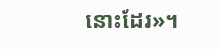នោះដែរ»។